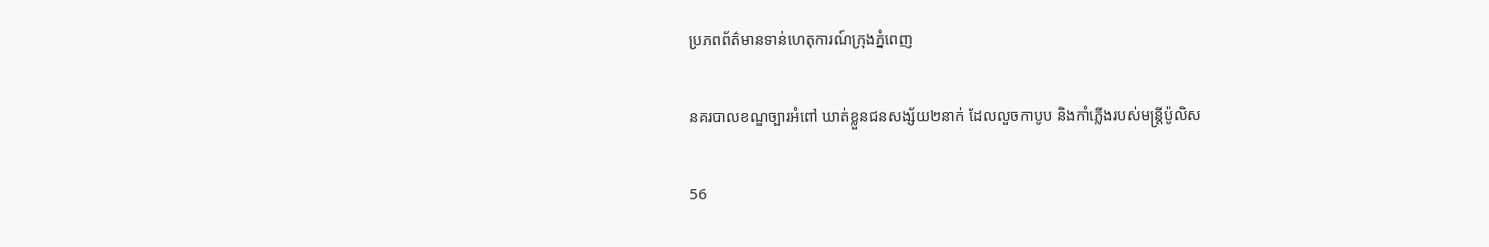ប្រភពព័ត៌មានទាន់ហេតុការណ៍ក្រុងភ្នំពេញ

នគរបាលខណ្ឌច្បារអំពៅ ឃាត់ខ្លួនជនសង្ស័យ២នាក់ ដែលលួចកាបូប និងកាំភ្លើងរបស់មន្ត្រីប៉ូលិស

56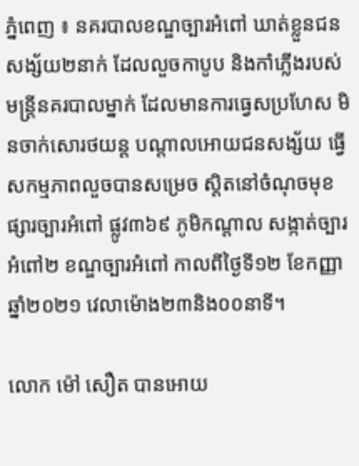ភ្នំពេញ ៖ នគរបាលខណ្ឌច្បារអំពៅ ឃាត់ខ្លួនជនសង្ស័យ២នាក់ ដែលលួចកាបូប និងកាំភ្លើងរបស់មន្ត្រីនគរបាលម្នាក់ ដែលមានការធ្វេសប្រហែស មិនចាក់សោរថយន្ត បណ្តាលអោយជនសង្ស័យ ធ្វើសកម្មភាពលួចបានសម្រេច ស្ដិតនៅចំណុចមុខផ្សារច្បារអំពៅ ផ្លូវ៣៦៩ ភូមិកណ្តាល សង្កាត់ច្បារអំពៅ២ ខណ្ឌច្បារអំពៅ កាលពីថ្ងៃទី១២ ខែកញ្ញា ឆ្នាំ២០២១ វេលាម៉ោង២៣និង០០នាទី។

លោក ម៉ៅ សឿត បានអោយ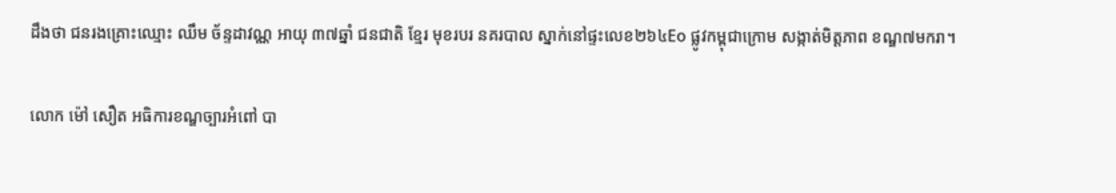ដឹងថា ជនរងគ្រោះឈ្មោះ ឈឹម ច័ន្ទដាវណ្ណ អាយុ ៣៧ឆ្នាំ ជនជាតិ ខ្មែរ មុខរបរ នគរបាល ស្នាក់នៅផ្ទះលេខ២៦៤Eo ផ្លូវកម្ពុជាក្រោម សង្កាត់មិត្តភាព ខណ្ឌ៧មករា។

លោក ម៉ៅ សឿត អធិការខណ្ឌច្បារអំពៅ បា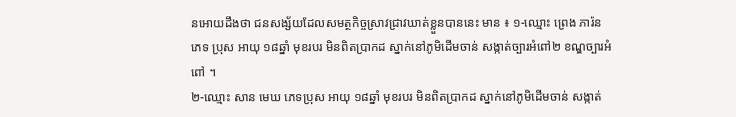នអោយដឹងថា ជនសង្ស័យដែលសមត្ថកិច្ចស្រាវជ្រាវឃាត់ខ្លួនបាននេះ មាន ៖ ១-ឈ្មោះ ព្រេង ភារ៉ន ភេទ ប្រុស អាយុ ១៨ឆ្នាំ មុខរបរ មិនពិតប្រាកដ ស្នាក់នៅភូមិដើមចាន់ សង្កាត់ច្បារអំពៅ២ ខណ្ឌច្បារអំពៅ ។
២-ឈ្មោះ សាន មេឃ ភេទប្រុស អាយុ ១៨ឆ្នាំ មុខរបរ មិនពិតប្រាកដ ស្នាក់នៅភូមិដើមចាន់ សង្កាត់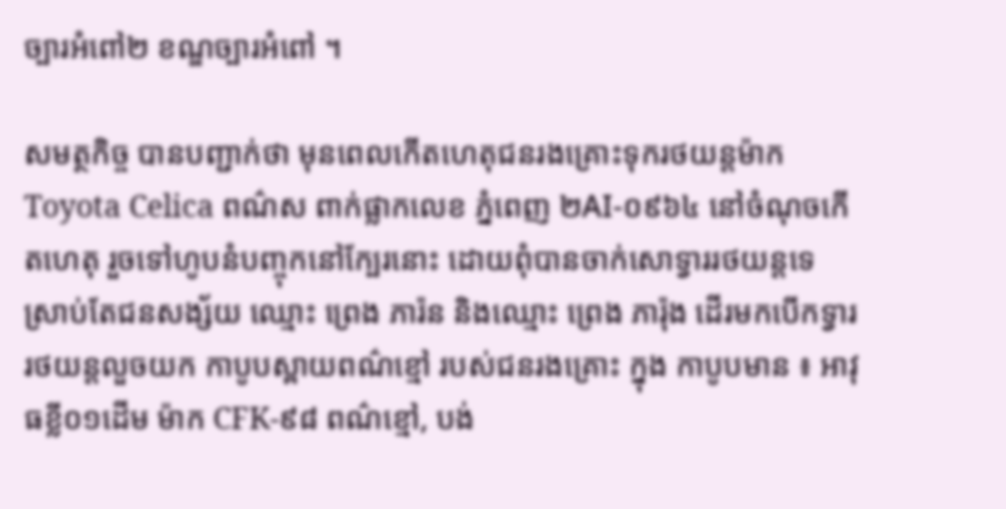ច្បារអំពៅ២ ខណ្ឌច្បារអំពៅ ។

សមត្ថកិច្ច បានបញ្ជាក់ថា មុនពេលកើតហេតុជនរងគ្រោះទុករថយន្តម៉ាក Toyota Celica ពណ៌ស ពាក់ផ្លាកលេខ ភ្នំពេញ ២AI-០៩៦៤ នៅចំណុចកើតហេតុ រួចទៅហូបនំបញ្ចុកនៅក្បែរនោះ ដោយពុំបានចាក់សោទ្វាររថយន្តទេ ស្រាប់តែជនសង្ស័យ ឈ្មោះ ព្រេង ភារ៉ន និងឈ្មោះ ព្រេង ភារ៉ុង ដើរមកបើកទ្វាររថយន្តលួចយក កាបូបស្ពាយពណ៌ខ្មៅ របស់ជនរងគ្រោះ ក្នុង កាបូបមាន ៖ អាវុធខ្លី០១ដើម ម៉ាក CFK-៩៨ ពណ៌ខ្មៅ, បង់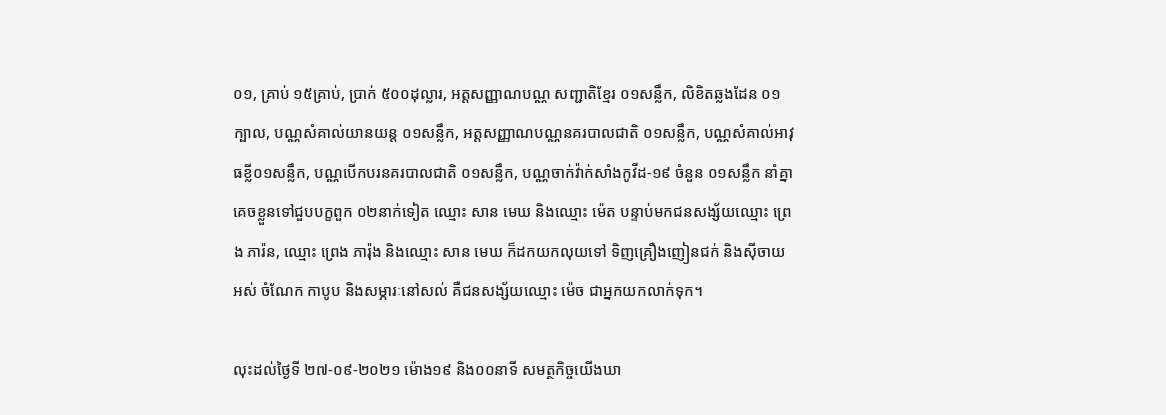០១, គ្រាប់ ១៥គ្រាប់, ប្រាក់ ៥០០ដុល្លារ, អត្តសញ្ញាណបណ្ណ សញ្ជាតិខ្មែរ ០១សន្លឹក, លិខិតឆ្លងដែន ០១ក្បាល, បណ្ណសំគាល់យានយន្ត ០១សន្លឹក, អត្តសញ្ញាណបណ្ណនគរបាលជាតិ ០១សន្លឹក, បណ្ណសំគាល់អាវុធខ្លី០១សន្លឹក, បណ្ណបើកបរនគរបាលជាតិ ០១សន្លឹក, បណ្ណចាក់វ៉ាក់សាំងកូវីដ-១៩ ចំនួន ០១សន្លឹក នាំគ្នាគេចខ្លួនទៅជួបបក្ខពួក ០២នាក់ទៀត ឈ្មោះ សាន មេឃ និងឈ្មោះ ម៉េត បន្ទាប់មកជនសង្ស័យឈ្មោះ ព្រេង ភារ៉ន, ឈ្មោះ ព្រេង ភារ៉ុង និងឈ្មោះ សាន មេឃ ក៏ដកយកលុយទៅ ទិញគ្រឿងញៀនជក់ និងស៊ីចាយអស់ ចំណែក កាបូប និងសម្ភារៈនៅសល់ គឺជនសង្ស័យឈ្មោះ ម៉េច ជាអ្នកយកលាក់ទុក។

លុះដល់ថ្ងៃទី ២៧-០៩-២០២១ ម៉ោង១៩ និង០០នាទី សមត្ថកិច្ចយើងឃា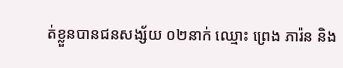ត់ខ្លួនបានជនសង្ស័យ ០២នាក់ ឈ្មោះ ព្រេង ភារ៉ន និង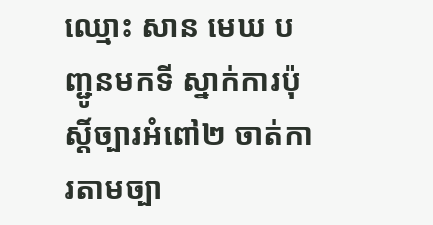ឈ្មោះ សាន មេឃ បញ្ជូនមកទី ស្នាក់ការប៉ុស្តិ៍ច្បារអំពៅ២ ចាត់ការតាមច្បា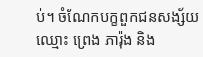ប់។ ចំណែកបក្ខពួកជនសង្ស័យឈ្មោះ ព្រេង ភារ៉ុង និង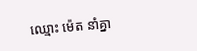ឈ្មោះ ម៉េត នាំគ្នា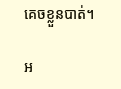គេចខ្លួនបាត់។

អ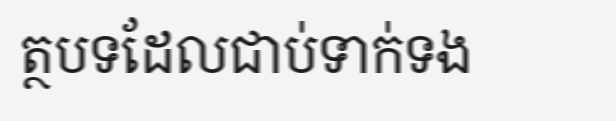ត្ថបទដែលជាប់ទាក់ទង